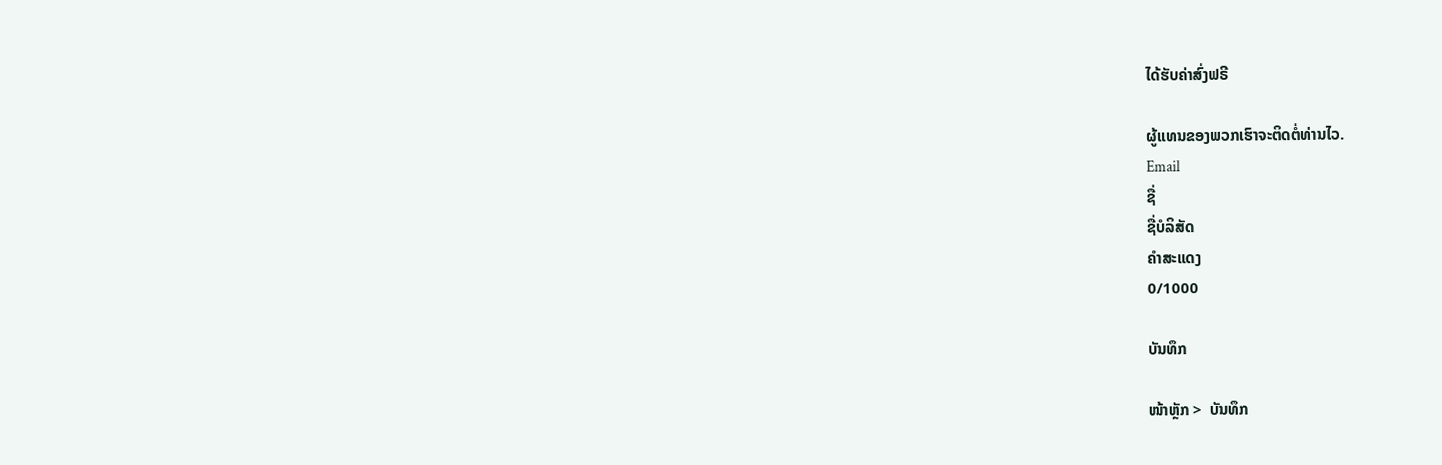ໄດ້ຮັບຄ່າສົ່ງຟຣີ

ຜູ້ແທນຂອງພວກເຮົາຈະຕິດຕໍ່ທ່ານໄວ.
Email
ຊື່
ຊື່ບໍລິສັດ
ຄຳສະແດງ
0/1000

ບັນທຶກ

ໜ້າຫຼັກ >  ບັນທຶກ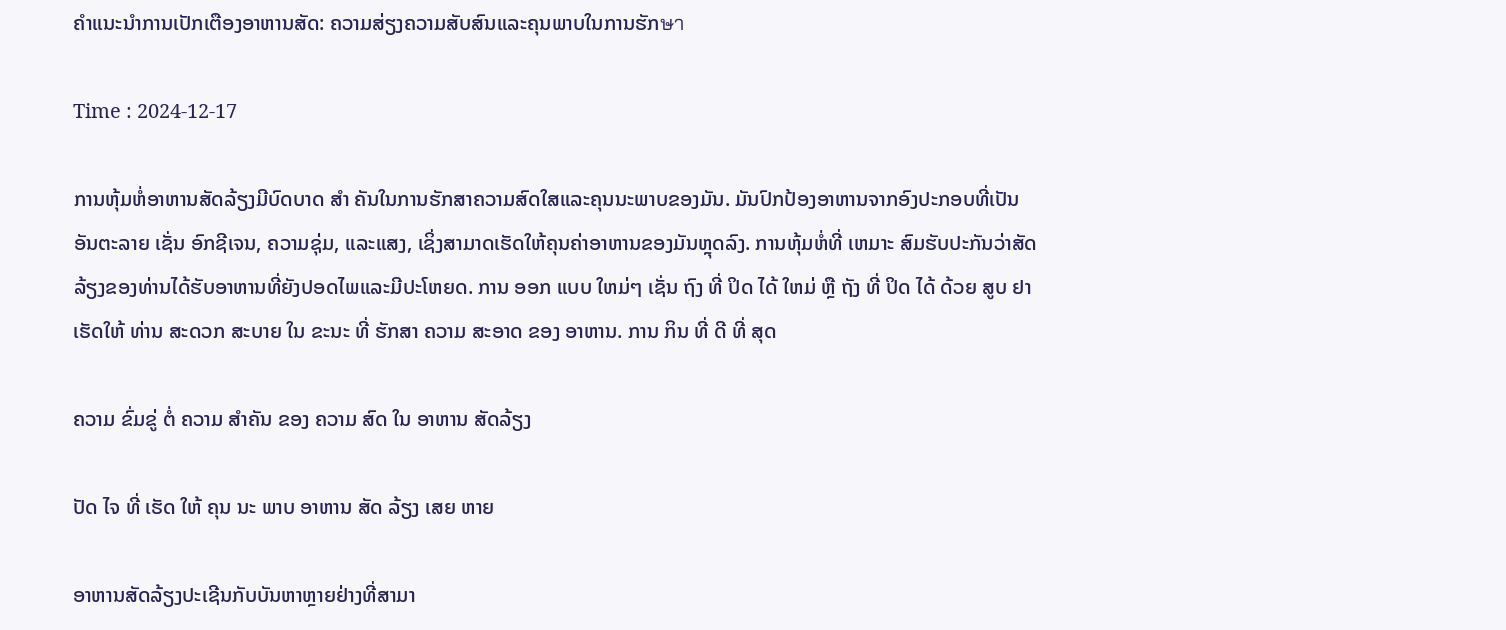ຄຳແນະນຳການເປັກເຕືອງອາຫານສັດ: ຄວາມສ່ຽງຄວາມສັບສົນແລະຄຸນພາບໃນການຮັກษา

Time : 2024-12-17

ການຫຸ້ມຫໍ່ອາຫານສັດລ້ຽງມີບົດບາດ ສໍາ ຄັນໃນການຮັກສາຄວາມສົດໃສແລະຄຸນນະພາບຂອງມັນ. ມັນປົກປ້ອງອາຫານຈາກອົງປະກອບທີ່ເປັນອັນຕະລາຍ ເຊັ່ນ ອົກຊີເຈນ, ຄວາມຊຸ່ມ, ແລະແສງ, ເຊິ່ງສາມາດເຮັດໃຫ້ຄຸນຄ່າອາຫານຂອງມັນຫຼຸດລົງ. ການຫຸ້ມຫໍ່ທີ່ ເຫມາະ ສົມຮັບປະກັນວ່າສັດລ້ຽງຂອງທ່ານໄດ້ຮັບອາຫານທີ່ຍັງປອດໄພແລະມີປະໂຫຍດ. ການ ອອກ ແບບ ໃຫມ່ໆ ເຊັ່ນ ຖົງ ທີ່ ປິດ ໄດ້ ໃຫມ່ ຫຼື ຖັງ ທີ່ ປິດ ໄດ້ ດ້ວຍ ສູບ ຢາ ເຮັດໃຫ້ ທ່ານ ສະດວກ ສະບາຍ ໃນ ຂະນະ ທີ່ ຮັກສາ ຄວາມ ສະອາດ ຂອງ ອາຫານ. ການ ກິນ ທີ່ ດີ ທີ່ ສຸດ

ຄວາມ ຂົ່ມຂູ່ ຕໍ່ ຄວາມ ສໍາຄັນ ຂອງ ຄວາມ ສົດ ໃນ ອາຫານ ສັດລ້ຽງ

ປັດ ໄຈ ທີ່ ເຮັດ ໃຫ້ ຄຸນ ນະ ພາບ ອາຫານ ສັດ ລ້ຽງ ເສຍ ຫາຍ

ອາຫານສັດລ້ຽງປະເຊີນກັບບັນຫາຫຼາຍຢ່າງທີ່ສາມາ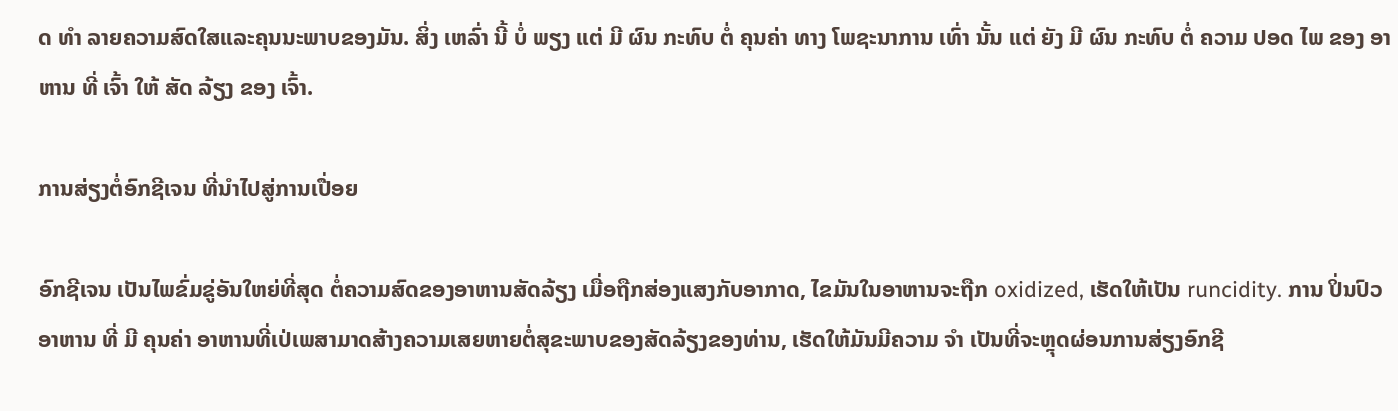ດ ທໍາ ລາຍຄວາມສົດໃສແລະຄຸນນະພາບຂອງມັນ. ສິ່ງ ເຫລົ່າ ນີ້ ບໍ່ ພຽງ ແຕ່ ມີ ຜົນ ກະທົບ ຕໍ່ ຄຸນຄ່າ ທາງ ໂພຊະນາການ ເທົ່າ ນັ້ນ ແຕ່ ຍັງ ມີ ຜົນ ກະທົບ ຕໍ່ ຄວາມ ປອດ ໄພ ຂອງ ອາຫານ ທີ່ ເຈົ້າ ໃຫ້ ສັດ ລ້ຽງ ຂອງ ເຈົ້າ.

ການສ່ຽງຕໍ່ອົກຊີເຈນ ທີ່ນໍາໄປສູ່ການເປື່ອຍ

ອົກຊີເຈນ ເປັນໄພຂົ່ມຂູ່ອັນໃຫຍ່ທີ່ສຸດ ຕໍ່ຄວາມສົດຂອງອາຫານສັດລ້ຽງ ເມື່ອຖືກສ່ອງແສງກັບອາກາດ, ໄຂມັນໃນອາຫານຈະຖືກ oxidized, ເຮັດໃຫ້ເປັນ runcidity. ການ ປິ່ນປົວ ອາຫານ ທີ່ ມີ ຄຸນຄ່າ ອາຫານທີ່ເປ່ເພສາມາດສ້າງຄວາມເສຍຫາຍຕໍ່ສຸຂະພາບຂອງສັດລ້ຽງຂອງທ່ານ, ເຮັດໃຫ້ມັນມີຄວາມ ຈໍາ ເປັນທີ່ຈະຫຼຸດຜ່ອນການສ່ຽງອົກຊີ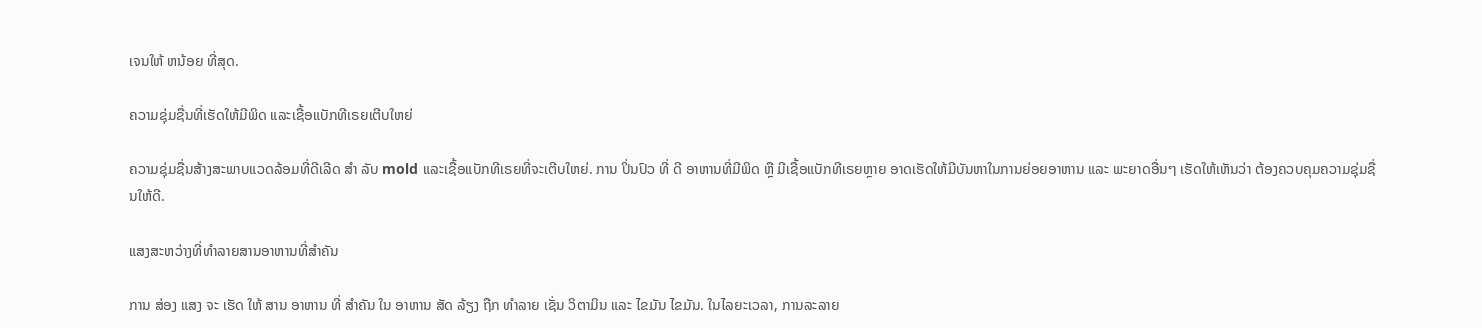ເຈນໃຫ້ ຫນ້ອຍ ທີ່ສຸດ.

ຄວາມຊຸ່ມຊື່ນທີ່ເຮັດໃຫ້ມີພິດ ແລະເຊື້ອແບັກທີເຣຍເຕີບໃຫຍ່

ຄວາມຊຸ່ມຊື່ນສ້າງສະພາບແວດລ້ອມທີ່ດີເລີດ ສໍາ ລັບ mold ແລະເຊື້ອແບັກທີເຣຍທີ່ຈະເຕີບໃຫຍ່. ການ ປິ່ນປົວ ທີ່ ດີ ອາຫານທີ່ມີພິດ ຫຼື ມີເຊື້ອແບັກທີເຣຍຫຼາຍ ອາດເຮັດໃຫ້ມີບັນຫາໃນການຍ່ອຍອາຫານ ແລະ ພະຍາດອື່ນໆ ເຮັດໃຫ້ເຫັນວ່າ ຕ້ອງຄວບຄຸມຄວາມຊຸ່ມຊື່ນໃຫ້ດີ.

ແສງສະຫວ່າງທີ່ທໍາລາຍສານອາຫານທີ່ສໍາຄັນ

ການ ສ່ອງ ແສງ ຈະ ເຮັດ ໃຫ້ ສານ ອາຫານ ທີ່ ສໍາຄັນ ໃນ ອາຫານ ສັດ ລ້ຽງ ຖືກ ທໍາລາຍ ເຊັ່ນ ວິຕາມິນ ແລະ ໄຂມັນ ໄຂມັນ. ໃນໄລຍະເວລາ, ການລະລາຍ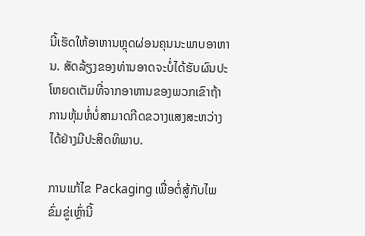ນີ້ເຮັດໃຫ້ອາຫານຫຼຸດຜ່ອນຄຸນນະພາບອາຫານ. ສັດລ້ຽງຂອງທ່ານອາດຈະບໍ່ໄດ້ຮັບຜົນປະໂຫຍດເຕັມທີ່ຈາກອາຫານຂອງພວກເຂົາຖ້າການຫຸ້ມຫໍ່ບໍ່ສາມາດກີດຂວາງແສງສະຫວ່າງໄດ້ຢ່າງມີປະສິດທິພາບ.

ການແກ້ໄຂ Packaging ເພື່ອຕໍ່ສູ້ກັບໄພຂົ່ມຂູ່ເຫຼົ່ານີ້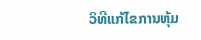ວິທີແກ້ໄຂການຫຸ້ມ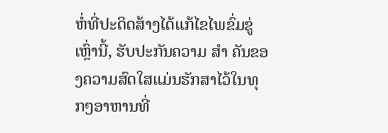ຫໍ່ທີ່ປະດິດສ້າງໄດ້ແກ້ໄຂໄພຂົ່ມຂູ່ເຫຼົ່ານີ້, ຮັບປະກັນຄວາມ ສໍາ ຄັນຂອງຄວາມສົດໃສແມ່ນຮັກສາໄວ້ໃນທຸກໆອາຫານທີ່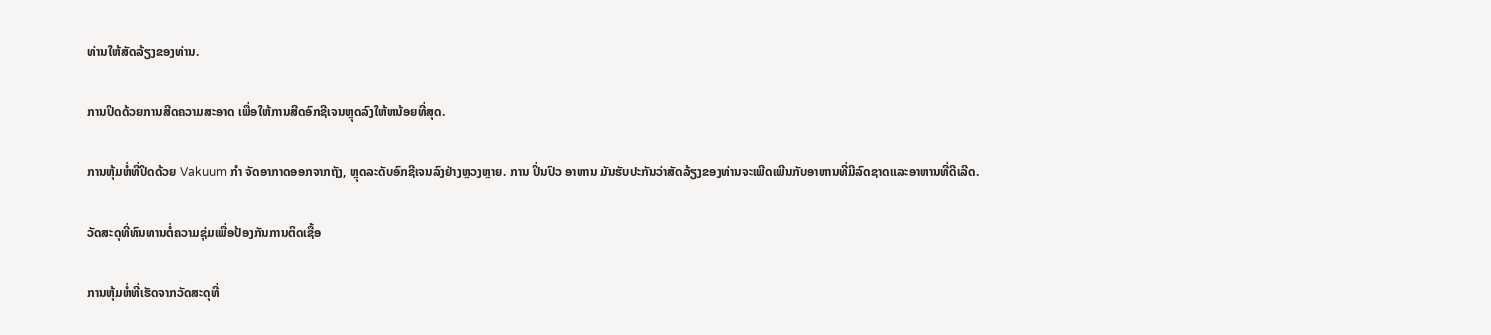ທ່ານໃຫ້ສັດລ້ຽງຂອງທ່ານ.

ການປິດດ້ວຍການສີດຄວາມສະອາດ ເພື່ອໃຫ້ການສີດອົກຊີເຈນຫຼຸດລົງໃຫ້ຫນ້ອຍທີ່ສຸດ.

ການຫຸ້ມຫໍ່ທີ່ປິດດ້ວຍ Vakuum ກໍາ ຈັດອາກາດອອກຈາກຖັງ, ຫຼຸດລະດັບອົກຊີເຈນລົງຢ່າງຫຼວງຫຼາຍ. ການ ປິ່ນປົວ ອາຫານ ມັນຮັບປະກັນວ່າສັດລ້ຽງຂອງທ່ານຈະເພີດເພີນກັບອາຫານທີ່ມີລົດຊາດແລະອາຫານທີ່ດີເລີດ.

ວັດສະດຸທີ່ທົນທານຕໍ່ຄວາມຊຸ່ມເພື່ອປ້ອງກັນການຕິດເຊື້ອ

ການຫຸ້ມຫໍ່ທີ່ເຮັດຈາກວັດສະດຸທີ່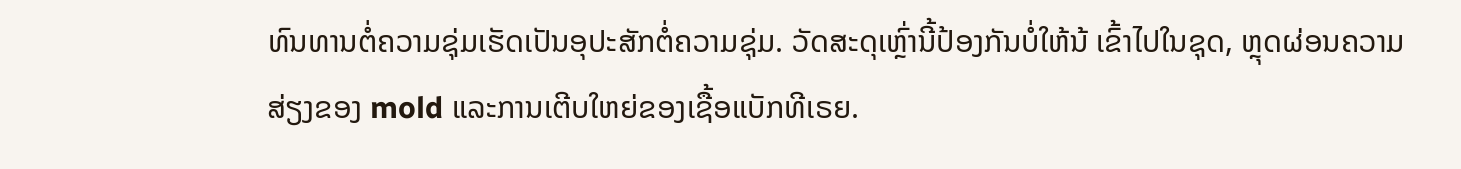ທົນທານຕໍ່ຄວາມຊຸ່ມເຮັດເປັນອຸປະສັກຕໍ່ຄວາມຊຸ່ມ. ວັດສະດຸເຫຼົ່ານີ້ປ້ອງກັນບໍ່ໃຫ້ນ້ ເຂົ້າໄປໃນຊຸດ, ຫຼຸດຜ່ອນຄວາມສ່ຽງຂອງ mold ແລະການເຕີບໃຫຍ່ຂອງເຊື້ອແບັກທີເຣຍ.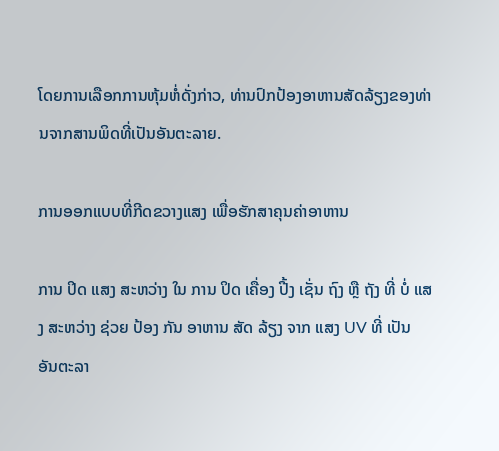ໂດຍການເລືອກການຫຸ້ມຫໍ່ດັ່ງກ່າວ, ທ່ານປົກປ້ອງອາຫານສັດລ້ຽງຂອງທ່ານຈາກສານພິດທີ່ເປັນອັນຕະລາຍ.

ການອອກແບບທີ່ກີດຂວາງແສງ ເພື່ອຮັກສາຄຸນຄ່າອາຫານ

ການ ປິດ ແສງ ສະຫວ່າງ ໃນ ການ ປິດ ເຄື່ອງ ປີ້ງ ເຊັ່ນ ຖົງ ຫຼື ຖັງ ທີ່ ບໍ່ ແສງ ສະຫວ່າງ ຊ່ວຍ ປ້ອງ ກັນ ອາຫານ ສັດ ລ້ຽງ ຈາກ ແສງ UV ທີ່ ເປັນ ອັນຕະລາ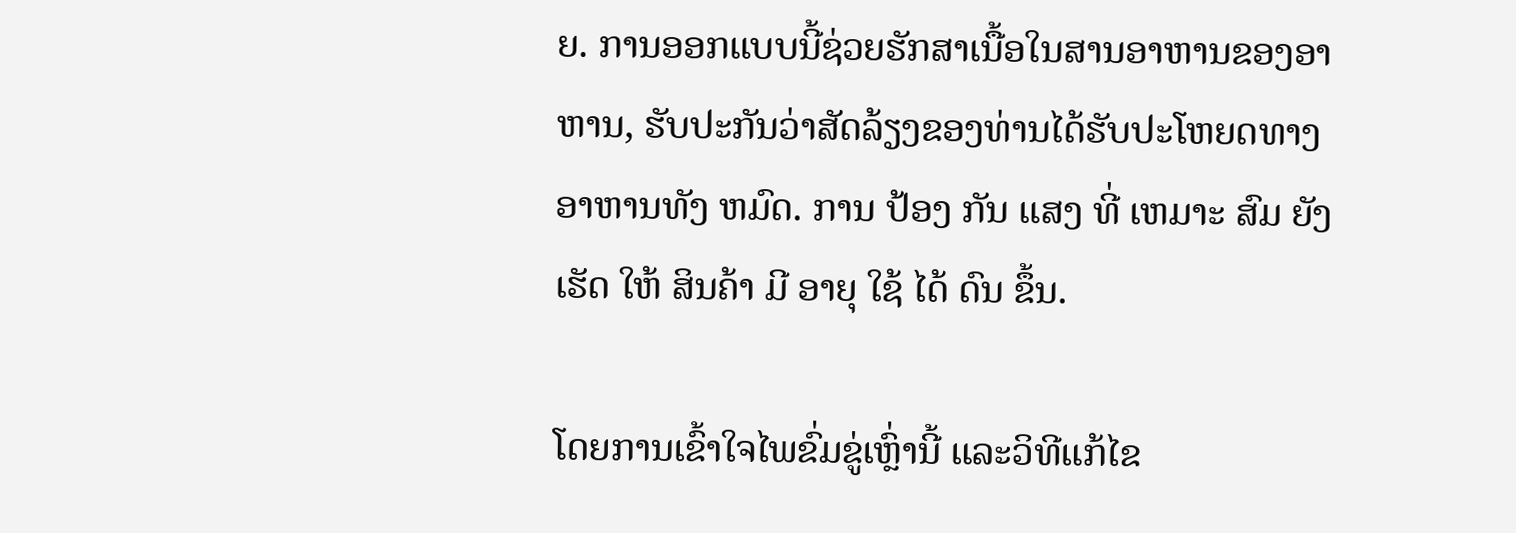ຍ. ການອອກແບບນີ້ຊ່ວຍຮັກສາເນື້ອໃນສານອາຫານຂອງອາຫານ, ຮັບປະກັນວ່າສັດລ້ຽງຂອງທ່ານໄດ້ຮັບປະໂຫຍດທາງອາຫານທັງ ຫມົດ. ການ ປ້ອງ ກັນ ແສງ ທີ່ ເຫມາະ ສົມ ຍັງ ເຮັດ ໃຫ້ ສິນຄ້າ ມີ ອາຍຸ ໃຊ້ ໄດ້ ດົນ ຂຶ້ນ.

ໂດຍການເຂົ້າໃຈໄພຂົ່ມຂູ່ເຫຼົ່ານີ້ ແລະວິທີແກ້ໄຂ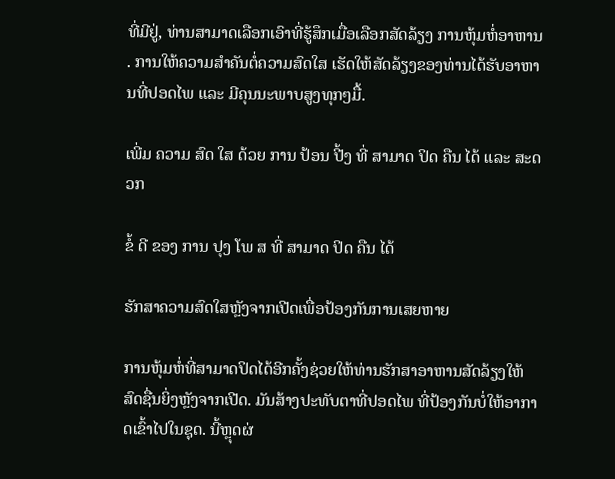ທີ່ມີຢູ່, ທ່ານສາມາດເລືອກເອົາທີ່ຮູ້ສຶກເມື່ອເລືອກສັດລ້ຽງ ການຫຸ້ມຫໍ່ອາຫານ . ການໃຫ້ຄວາມສໍາຄັນຕໍ່ຄວາມສົດໃສ ເຮັດໃຫ້ສັດລ້ຽງຂອງທ່ານໄດ້ຮັບອາຫານທີ່ປອດໄພ ແລະ ມີຄຸນນະພາບສູງທຸກໆມື້.

ເພີ່ມ ຄວາມ ສົດ ໃສ ດ້ວຍ ການ ປ້ອນ ປີ້ງ ທີ່ ສາມາດ ປິດ ຄືນ ໄດ້ ແລະ ສະດວກ

ຂໍ້ ດີ ຂອງ ການ ປຸງ ໂພ ສ ທີ່ ສາມາດ ປິດ ຄືນ ໄດ້

ຮັກສາຄວາມສົດໃສຫຼັງຈາກເປີດເພື່ອປ້ອງກັນການເສຍຫາຍ

ການຫຸ້ມຫໍ່ທີ່ສາມາດປິດໄດ້ອີກຄັ້ງຊ່ວຍໃຫ້ທ່ານຮັກສາອາຫານສັດລ້ຽງໃຫ້ສົດຊື່ນຍິ່ງຫຼັງຈາກເປີດ. ມັນສ້າງປະທັບຕາທີ່ປອດໄພ ທີ່ປ້ອງກັນບໍ່ໃຫ້ອາກາດເຂົ້າໄປໃນຊຸດ. ນີ້ຫຼຸດຜ່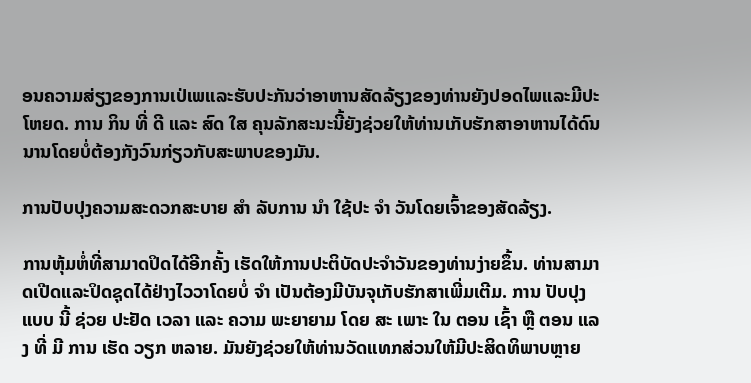ອນຄວາມສ່ຽງຂອງການເປ່ເພແລະຮັບປະກັນວ່າອາຫານສັດລ້ຽງຂອງທ່ານຍັງປອດໄພແລະມີປະໂຫຍດ. ການ ກິນ ທີ່ ດີ ແລະ ສົດ ໃສ ຄຸນລັກສະນະນີ້ຍັງຊ່ວຍໃຫ້ທ່ານເກັບຮັກສາອາຫານໄດ້ດົນນານໂດຍບໍ່ຕ້ອງກັງວົນກ່ຽວກັບສະພາບຂອງມັນ.

ການປັບປຸງຄວາມສະດວກສະບາຍ ສໍາ ລັບການ ນໍາ ໃຊ້ປະ ຈໍາ ວັນໂດຍເຈົ້າຂອງສັດລ້ຽງ.

ການຫຸ້ມຫໍ່ທີ່ສາມາດປິດໄດ້ອີກຄັ້ງ ເຮັດໃຫ້ການປະຕິບັດປະຈໍາວັນຂອງທ່ານງ່າຍຂຶ້ນ. ທ່ານສາມາດເປີດແລະປິດຊຸດໄດ້ຢ່າງໄວວາໂດຍບໍ່ ຈໍາ ເປັນຕ້ອງມີບັນຈຸເກັບຮັກສາເພີ່ມເຕີມ. ການ ປັບປຸງ ແບບ ນີ້ ຊ່ວຍ ປະຢັດ ເວລາ ແລະ ຄວາມ ພະຍາຍາມ ໂດຍ ສະ ເພາະ ໃນ ຕອນ ເຊົ້າ ຫຼື ຕອນ ແລງ ທີ່ ມີ ການ ເຮັດ ວຽກ ຫລາຍ. ມັນຍັງຊ່ວຍໃຫ້ທ່ານວັດແທກສ່ວນໃຫ້ມີປະສິດທິພາບຫຼາຍ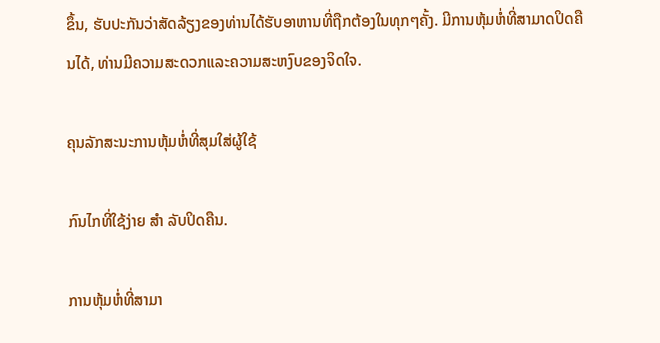ຂຶ້ນ, ຮັບປະກັນວ່າສັດລ້ຽງຂອງທ່ານໄດ້ຮັບອາຫານທີ່ຖືກຕ້ອງໃນທຸກໆຄັ້ງ. ມີການຫຸ້ມຫໍ່ທີ່ສາມາດປິດຄືນໄດ້, ທ່ານມີຄວາມສະດວກແລະຄວາມສະຫງົບຂອງຈິດໃຈ.

ຄຸນລັກສະນະການຫຸ້ມຫໍ່ທີ່ສຸມໃສ່ຜູ້ໃຊ້

ກົນໄກທີ່ໃຊ້ງ່າຍ ສໍາ ລັບປິດຄືນ.

ການຫຸ້ມຫໍ່ທີ່ສາມາ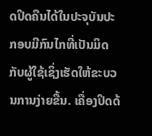ດປິດຄືນໄດ້ໃນປະຈຸບັນປະກອບມີກົນໄກທີ່ເປັນມິດກັບຜູ້ໃຊ້ເຊິ່ງເຮັດໃຫ້ຂະບວນການງ່າຍຂື້ນ. ເຄື່ອງປິດດ້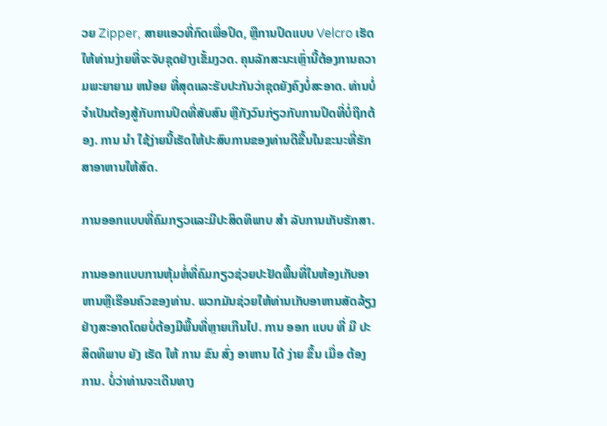ວຍ Zipper, ສາຍແອວທີ່ກົດເພື່ອປິດ, ຫຼືການປິດແບບ Velcro ເຮັດໃຫ້ທ່ານງ່າຍທີ່ຈະຈັບຊຸດຢ່າງເຂັ້ມງວດ. ຄຸນລັກສະນະເຫຼົ່ານີ້ຕ້ອງການຄວາມພະຍາຍາມ ຫນ້ອຍ ທີ່ສຸດແລະຮັບປະກັນວ່າຊຸດຍັງຄົງບໍ່ສະອາດ. ທ່ານບໍ່ຈໍາເປັນຕ້ອງສູ້ກັບການປິດທີ່ສັບສົນ ຫຼືກັງວົນກ່ຽວກັບການປິດທີ່ບໍ່ຖືກຕ້ອງ. ການ ນໍາ ໃຊ້ງ່າຍນີ້ເຮັດໃຫ້ປະສົບການຂອງທ່ານດີຂື້ນໃນຂະນະທີ່ຮັກສາອາຫານໃຫ້ສົດ.

ການອອກແບບທີ່ຄົມກຽວແລະມີປະສິດທິພາບ ສໍາ ລັບການເກັບຮັກສາ.

ການອອກແບບການຫຸ້ມຫໍ່ທີ່ຄົມກຽວຊ່ວຍປະຢັດພື້ນທີ່ໃນຫ້ອງເກັບອາຫານຫຼືເຮືອນຄົວຂອງທ່ານ. ພວກມັນຊ່ວຍໃຫ້ທ່ານເກັບອາຫານສັດລ້ຽງຢ່າງສະອາດໂດຍບໍ່ຕ້ອງມີພື້ນທີ່ຫຼາຍເກີນໄປ. ການ ອອກ ແບບ ທີ່ ມີ ປະສິດທິພາບ ຍັງ ເຮັດ ໃຫ້ ການ ຂົນ ສົ່ງ ອາຫານ ໄດ້ ງ່າຍ ຂຶ້ນ ເມື່ອ ຕ້ອງການ. ບໍ່ວ່າທ່ານຈະເດີນທາງ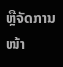ຫຼືຈັດການ ໜ້າ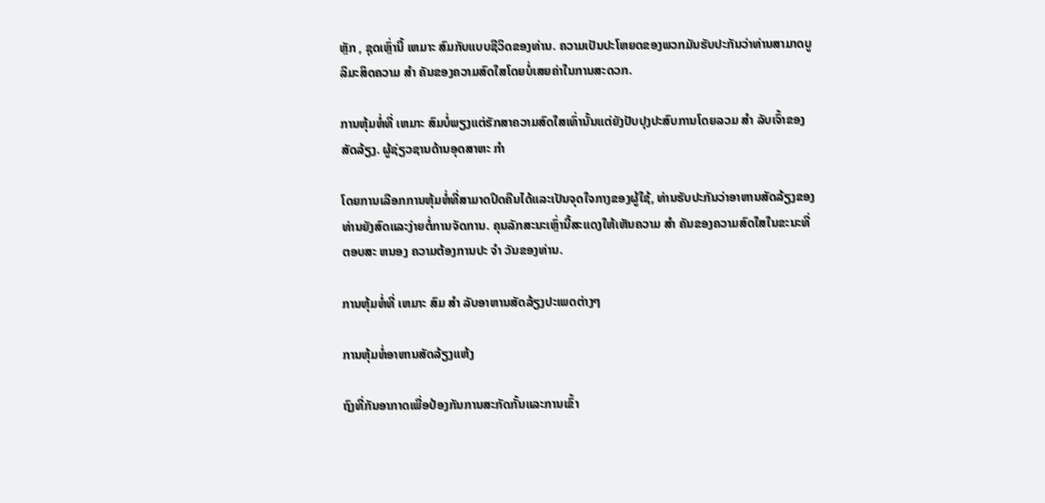ຫຼັກ , ຊຸດເຫຼົ່ານີ້ ເຫມາະ ສົມກັບແບບຊີວິດຂອງທ່ານ. ຄວາມເປັນປະໂຫຍດຂອງພວກມັນຮັບປະກັນວ່າທ່ານສາມາດບູລິມະສິດຄວາມ ສໍາ ຄັນຂອງຄວາມສົດໃສໂດຍບໍ່ເສຍຄ່າໃນການສະດວກ.

ການຫຸ້ມຫໍ່ທີ່ ເຫມາະ ສົມບໍ່ພຽງແຕ່ຮັກສາຄວາມສົດໃສເທົ່ານັ້ນແຕ່ຍັງປັບປຸງປະສົບການໂດຍລວມ ສໍາ ລັບເຈົ້າຂອງສັດລ້ຽງ. ຜູ້ຊ່ຽວຊານດ້ານອຸດສາຫະ ກໍາ

ໂດຍການເລືອກການຫຸ້ມຫໍ່ທີ່ສາມາດປິດຄືນໄດ້ແລະເປັນຈຸດໃຈກາງຂອງຜູ້ໃຊ້, ທ່ານຮັບປະກັນວ່າອາຫານສັດລ້ຽງຂອງທ່ານຍັງສົດແລະງ່າຍຕໍ່ການຈັດການ. ຄຸນລັກສະນະເຫຼົ່ານີ້ສະແດງໃຫ້ເຫັນຄວາມ ສໍາ ຄັນຂອງຄວາມສົດໃສໃນຂະນະທີ່ຕອບສະ ຫນອງ ຄວາມຕ້ອງການປະ ຈໍາ ວັນຂອງທ່ານ.

ການຫຸ້ມຫໍ່ທີ່ ເຫມາະ ສົມ ສໍາ ລັບອາຫານສັດລ້ຽງປະເພດຕ່າງໆ

ການຫຸ້ມຫໍ່ອາຫານສັດລ້ຽງແຫ້ງ

ຖົງທີ່ກັນອາກາດເພື່ອປ້ອງກັນການສະກັດກັ້ນແລະການເຂົ້າ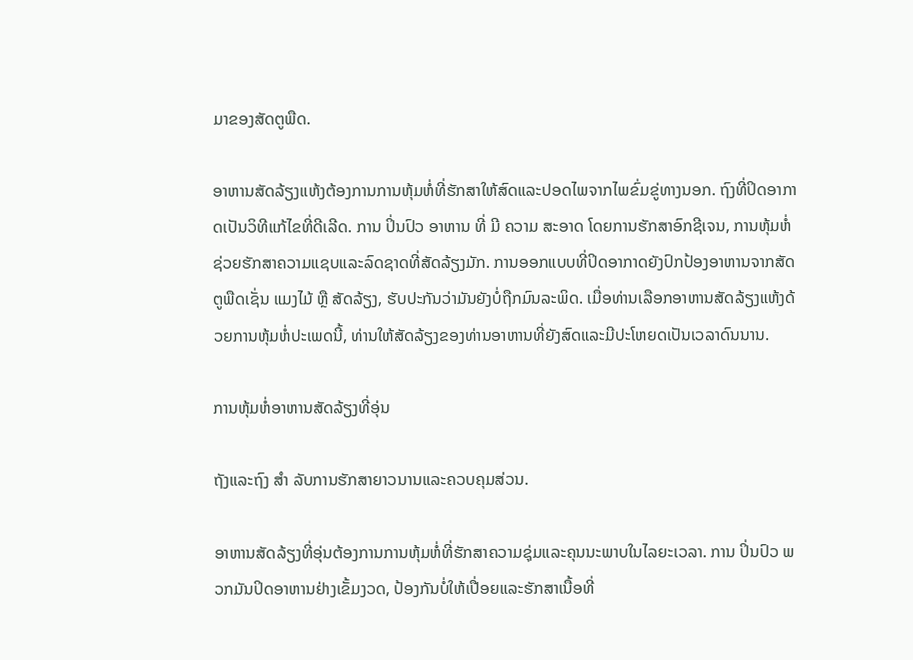ມາຂອງສັດຕູພືດ.

ອາຫານສັດລ້ຽງແຫ້ງຕ້ອງການການຫຸ້ມຫໍ່ທີ່ຮັກສາໃຫ້ສົດແລະປອດໄພຈາກໄພຂົ່ມຂູ່ທາງນອກ. ຖົງທີ່ປິດອາກາດເປັນວິທີແກ້ໄຂທີ່ດີເລີດ. ການ ປິ່ນປົວ ອາຫານ ທີ່ ມີ ຄວາມ ສະອາດ ໂດຍການຮັກສາອົກຊີເຈນ, ການຫຸ້ມຫໍ່ຊ່ວຍຮັກສາຄວາມແຊບແລະລົດຊາດທີ່ສັດລ້ຽງມັກ. ການອອກແບບທີ່ປິດອາກາດຍັງປົກປ້ອງອາຫານຈາກສັດຕູພືດເຊັ່ນ ແມງໄມ້ ຫຼື ສັດລ້ຽງ, ຮັບປະກັນວ່າມັນຍັງບໍ່ຖືກມົນລະພິດ. ເມື່ອທ່ານເລືອກອາຫານສັດລ້ຽງແຫ້ງດ້ວຍການຫຸ້ມຫໍ່ປະເພດນີ້, ທ່ານໃຫ້ສັດລ້ຽງຂອງທ່ານອາຫານທີ່ຍັງສົດແລະມີປະໂຫຍດເປັນເວລາດົນນານ.

ການຫຸ້ມຫໍ່ອາຫານສັດລ້ຽງທີ່ອຸ່ນ

ຖັງແລະຖົງ ສໍາ ລັບການຮັກສາຍາວນານແລະຄວບຄຸມສ່ວນ.

ອາຫານສັດລ້ຽງທີ່ອຸ່ນຕ້ອງການການຫຸ້ມຫໍ່ທີ່ຮັກສາຄວາມຊຸ່ມແລະຄຸນນະພາບໃນໄລຍະເວລາ. ການ ປິ່ນປົວ ພວກມັນປິດອາຫານຢ່າງເຂັ້ມງວດ, ປ້ອງກັນບໍ່ໃຫ້ເປື່ອຍແລະຮັກສາເນື້ອທີ່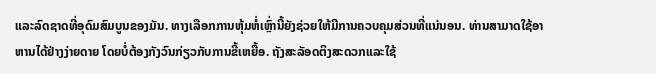ແລະລົດຊາດທີ່ອຸດົມສົມບູນຂອງມັນ. ທາງເລືອກການຫຸ້ມຫໍ່ເຫຼົ່ານີ້ຍັງຊ່ວຍໃຫ້ມີການຄວບຄຸມສ່ວນທີ່ແນ່ນອນ. ທ່ານສາມາດໃຊ້ອາຫານໄດ້ຢ່າງງ່າຍດາຍ ໂດຍບໍ່ຕ້ອງກັງວົນກ່ຽວກັບການຂີ້ເຫຍື້ອ. ຖັງສະລັອດຕິງສະດວກແລະໃຊ້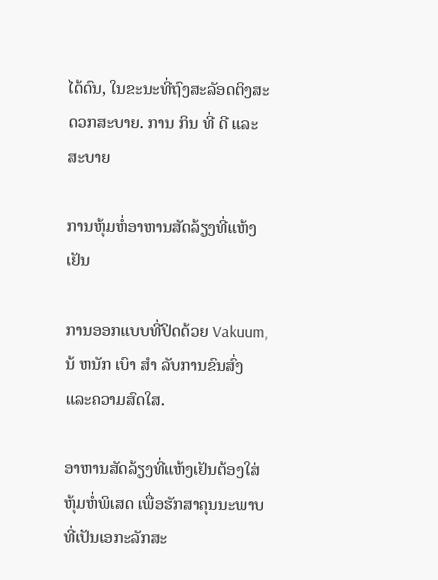ໄດ້ດົນ, ໃນຂະນະທີ່ຖົງສະລັອດຕິງສະດວກສະບາຍ. ການ ກິນ ທີ່ ດີ ແລະ ສະບາຍ

ການຫຸ້ມຫໍ່ອາຫານສັດລ້ຽງທີ່ແຫ້ງເຢັນ

ການອອກແບບທີ່ປິດດ້ວຍ Vakuum, ນ້ ຫນັກ ເບົາ ສໍາ ລັບການຂົນສົ່ງແລະຄວາມສົດໃສ.

ອາຫານສັດລ້ຽງທີ່ແຫ້ງເຢັນຕ້ອງໃສ່ຫຸ້ມຫໍ່ພິເສດ ເພື່ອຮັກສາຄຸນນະພາບທີ່ເປັນເອກະລັກສະ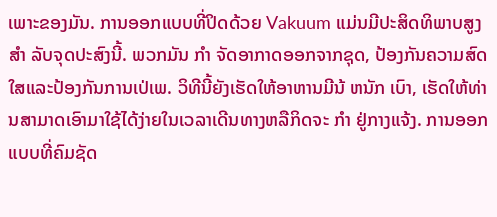ເພາະຂອງມັນ. ການອອກແບບທີ່ປິດດ້ວຍ Vakuum ແມ່ນມີປະສິດທິພາບສູງ ສໍາ ລັບຈຸດປະສົງນີ້. ພວກມັນ ກໍາ ຈັດອາກາດອອກຈາກຊຸດ, ປ້ອງກັນຄວາມສົດໃສແລະປ້ອງກັນການເປ່ເພ. ວິທີນີ້ຍັງເຮັດໃຫ້ອາຫານມີນ້ ຫນັກ ເບົາ, ເຮັດໃຫ້ທ່ານສາມາດເອົາມາໃຊ້ໄດ້ງ່າຍໃນເວລາເດີນທາງຫລືກິດຈະ ກໍາ ຢູ່ກາງແຈ້ງ. ການອອກແບບທີ່ຄົມຊັດ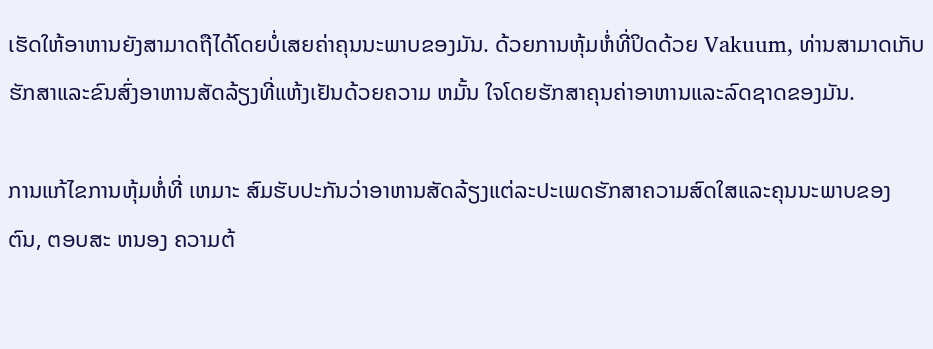ເຮັດໃຫ້ອາຫານຍັງສາມາດຖືໄດ້ໂດຍບໍ່ເສຍຄ່າຄຸນນະພາບຂອງມັນ. ດ້ວຍການຫຸ້ມຫໍ່ທີ່ປິດດ້ວຍ Vakuum, ທ່ານສາມາດເກັບຮັກສາແລະຂົນສົ່ງອາຫານສັດລ້ຽງທີ່ແຫ້ງເຢັນດ້ວຍຄວາມ ຫມັ້ນ ໃຈໂດຍຮັກສາຄຸນຄ່າອາຫານແລະລົດຊາດຂອງມັນ.

ການແກ້ໄຂການຫຸ້ມຫໍ່ທີ່ ເຫມາະ ສົມຮັບປະກັນວ່າອາຫານສັດລ້ຽງແຕ່ລະປະເພດຮັກສາຄວາມສົດໃສແລະຄຸນນະພາບຂອງຕົນ, ຕອບສະ ຫນອງ ຄວາມຕ້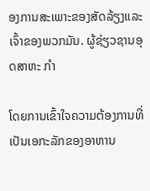ອງການສະເພາະຂອງສັດລ້ຽງແລະເຈົ້າຂອງພວກມັນ. ຜູ້ຊ່ຽວຊານອຸດສາຫະ ກໍາ

ໂດຍການເຂົ້າໃຈຄວາມຕ້ອງການທີ່ເປັນເອກະລັກຂອງອາຫານ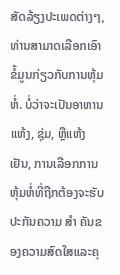ສັດລ້ຽງປະເພດຕ່າງໆ, ທ່ານສາມາດເລືອກເອົາຂໍ້ມູນກ່ຽວກັບການຫຸ້ມຫໍ່. ບໍ່ວ່າຈະເປັນອາຫານແຫ້ງ, ຊຸ່ມ, ຫຼືແຫ້ງເຢັນ, ການເລືອກການຫຸ້ມຫໍ່ທີ່ຖືກຕ້ອງຈະຮັບປະກັນຄວາມ ສໍາ ຄັນຂອງຄວາມສົດໃສແລະຄຸ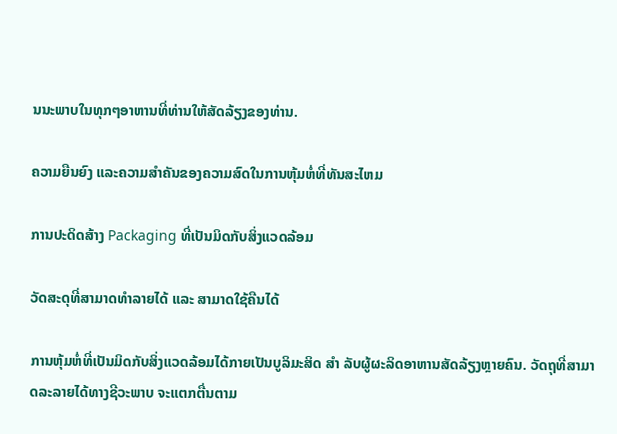ນນະພາບໃນທຸກໆອາຫານທີ່ທ່ານໃຫ້ສັດລ້ຽງຂອງທ່ານ.

ຄວາມຍືນຍົງ ແລະຄວາມສໍາຄັນຂອງຄວາມສົດໃນການຫຸ້ມຫໍ່ທີ່ທັນສະໄຫມ

ການປະດິດສ້າງ Packaging ທີ່ເປັນມິດກັບສິ່ງແວດລ້ອມ

ວັດສະດຸທີ່ສາມາດທໍາລາຍໄດ້ ແລະ ສາມາດໃຊ້ຄືນໄດ້

ການຫຸ້ມຫໍ່ທີ່ເປັນມິດກັບສິ່ງແວດລ້ອມໄດ້ກາຍເປັນບູລິມະສິດ ສໍາ ລັບຜູ້ຜະລິດອາຫານສັດລ້ຽງຫຼາຍຄົນ. ວັດຖຸທີ່ສາມາດລະລາຍໄດ້ທາງຊີວະພາບ ຈະແຕກຕື່ນຕາມ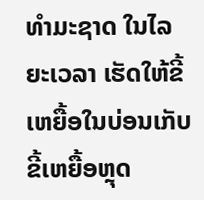ທໍາມະຊາດ ໃນໄລຍະເວລາ ເຮັດໃຫ້ຂີ້ເຫຍື້ອໃນບ່ອນເກັບຂີ້ເຫຍື້ອຫຼຸດ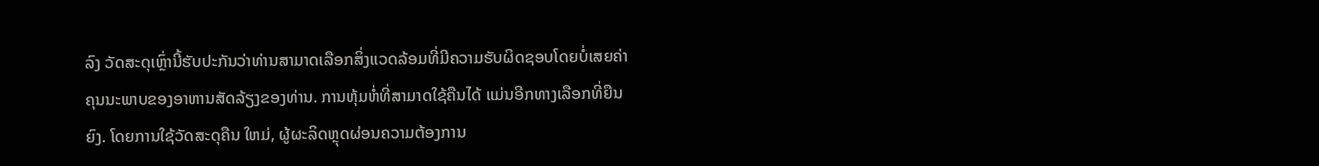ລົງ ວັດສະດຸເຫຼົ່ານີ້ຮັບປະກັນວ່າທ່ານສາມາດເລືອກສິ່ງແວດລ້ອມທີ່ມີຄວາມຮັບຜິດຊອບໂດຍບໍ່ເສຍຄ່າຄຸນນະພາບຂອງອາຫານສັດລ້ຽງຂອງທ່ານ. ການຫຸ້ມຫໍ່ທີ່ສາມາດໃຊ້ຄືນໄດ້ ແມ່ນອີກທາງເລືອກທີ່ຍືນຍົງ. ໂດຍການໃຊ້ວັດສະດຸຄືນ ໃຫມ່, ຜູ້ຜະລິດຫຼຸດຜ່ອນຄວາມຕ້ອງການ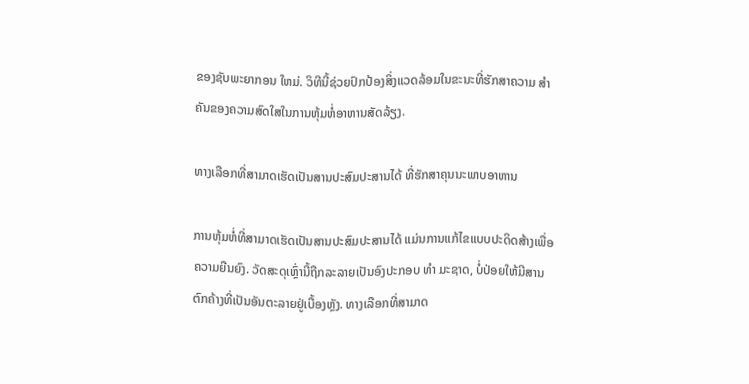ຂອງຊັບພະຍາກອນ ໃຫມ່. ວິທີນີ້ຊ່ວຍປົກປ້ອງສິ່ງແວດລ້ອມໃນຂະນະທີ່ຮັກສາຄວາມ ສໍາ ຄັນຂອງຄວາມສົດໃສໃນການຫຸ້ມຫໍ່ອາຫານສັດລ້ຽງ.

ທາງເລືອກທີ່ສາມາດເຮັດເປັນສານປະສົມປະສານໄດ້ ທີ່ຮັກສາຄຸນນະພາບອາຫານ

ການຫຸ້ມຫໍ່ທີ່ສາມາດເຮັດເປັນສານປະສົມປະສານໄດ້ ແມ່ນການແກ້ໄຂແບບປະດິດສ້າງເພື່ອຄວາມຍືນຍົງ. ວັດສະດຸເຫຼົ່ານີ້ຖືກລະລາຍເປັນອົງປະກອບ ທໍາ ມະຊາດ, ບໍ່ປ່ອຍໃຫ້ມີສານຕົກຄ້າງທີ່ເປັນອັນຕະລາຍຢູ່ເບື້ອງຫຼັງ. ທາງເລືອກທີ່ສາມາດ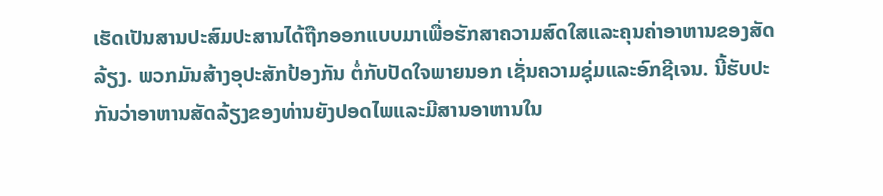ເຮັດເປັນສານປະສົມປະສານໄດ້ຖືກອອກແບບມາເພື່ອຮັກສາຄວາມສົດໃສແລະຄຸນຄ່າອາຫານຂອງສັດລ້ຽງ. ພວກມັນສ້າງອຸປະສັກປ້ອງກັນ ຕໍ່ກັບປັດໃຈພາຍນອກ ເຊັ່ນຄວາມຊຸ່ມແລະອົກຊີເຈນ. ນີ້ຮັບປະກັນວ່າອາຫານສັດລ້ຽງຂອງທ່ານຍັງປອດໄພແລະມີສານອາຫານໃນ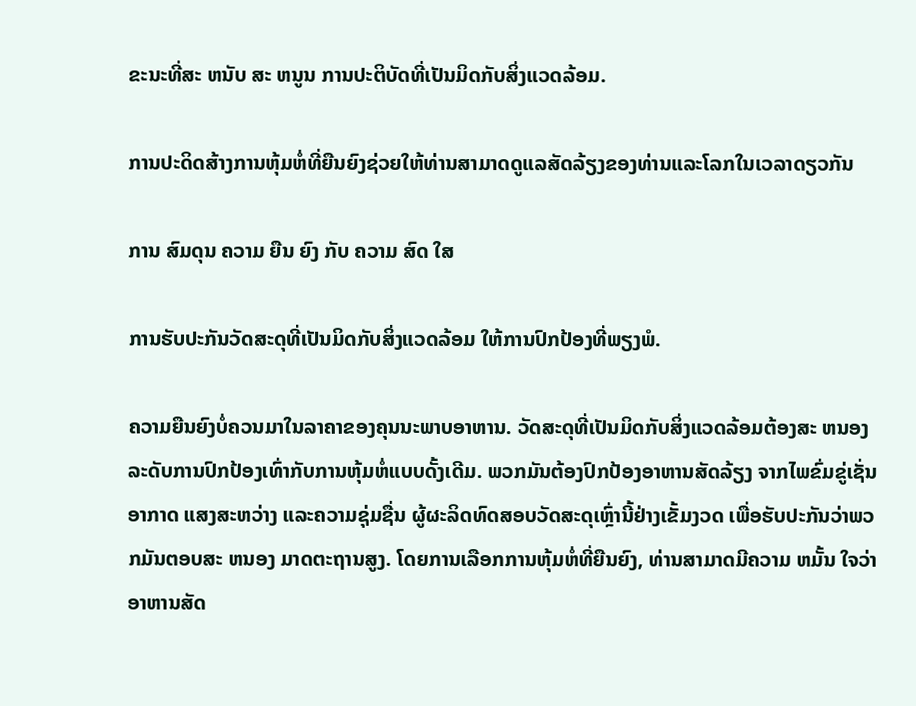ຂະນະທີ່ສະ ຫນັບ ສະ ຫນູນ ການປະຕິບັດທີ່ເປັນມິດກັບສິ່ງແວດລ້ອມ.

ການປະດິດສ້າງການຫຸ້ມຫໍ່ທີ່ຍືນຍົງຊ່ວຍໃຫ້ທ່ານສາມາດດູແລສັດລ້ຽງຂອງທ່ານແລະໂລກໃນເວລາດຽວກັນ

ການ ສົມດຸນ ຄວາມ ຍືນ ຍົງ ກັບ ຄວາມ ສົດ ໃສ

ການຮັບປະກັນວັດສະດຸທີ່ເປັນມິດກັບສິ່ງແວດລ້ອມ ໃຫ້ການປົກປ້ອງທີ່ພຽງພໍ.

ຄວາມຍືນຍົງບໍ່ຄວນມາໃນລາຄາຂອງຄຸນນະພາບອາຫານ. ວັດສະດຸທີ່ເປັນມິດກັບສິ່ງແວດລ້ອມຕ້ອງສະ ຫນອງ ລະດັບການປົກປ້ອງເທົ່າກັບການຫຸ້ມຫໍ່ແບບດັ້ງເດີມ. ພວກມັນຕ້ອງປົກປ້ອງອາຫານສັດລ້ຽງ ຈາກໄພຂົ່ມຂູ່ເຊັ່ນ ອາກາດ ແສງສະຫວ່າງ ແລະຄວາມຊຸ່ມຊື່ນ ຜູ້ຜະລິດທົດສອບວັດສະດຸເຫຼົ່ານີ້ຢ່າງເຂັ້ມງວດ ເພື່ອຮັບປະກັນວ່າພວກມັນຕອບສະ ຫນອງ ມາດຕະຖານສູງ. ໂດຍການເລືອກການຫຸ້ມຫໍ່ທີ່ຍືນຍົງ, ທ່ານສາມາດມີຄວາມ ຫມັ້ນ ໃຈວ່າອາຫານສັດ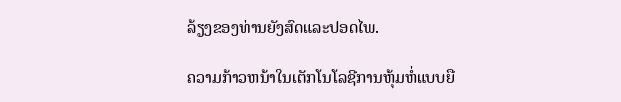ລ້ຽງຂອງທ່ານຍັງສົດແລະປອດໄພ.

ຄວາມກ້າວຫນ້າໃນເຕັກໂນໂລຊີການຫຸ້ມຫໍ່ແບບຍື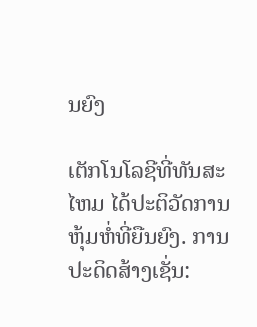ນຍົງ

ເຕັກໂນໂລຊີທີ່ທັນສະໄຫມ ໄດ້ປະຕິວັດການຫຸ້ມຫໍ່ທີ່ຍືນຍົງ. ການປະດິດສ້າງເຊັ່ນ: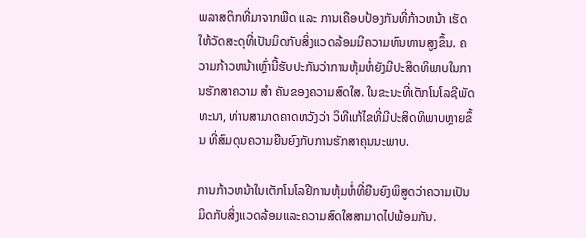ພລາສຕິກທີ່ມາຈາກພືດ ແລະ ການເຄືອບປ້ອງກັນທີ່ກ້າວຫນ້າ ເຮັດໃຫ້ວັດສະດຸທີ່ເປັນມິດກັບສິ່ງແວດລ້ອມມີຄວາມທົນທານສູງຂຶ້ນ. ຄວາມກ້າວຫນ້າເຫຼົ່ານີ້ຮັບປະກັນວ່າການຫຸ້ມຫໍ່ຍັງມີປະສິດທິພາບໃນການຮັກສາຄວາມ ສໍາ ຄັນຂອງຄວາມສົດໃສ. ໃນຂະນະທີ່ເຕັກໂນໂລຊີພັດທະນາ, ທ່ານສາມາດຄາດຫວັງວ່າ ວິທີແກ້ໄຂທີ່ມີປະສິດທິພາບຫຼາຍຂຶ້ນ ທີ່ສົມດຸນຄວາມຍືນຍົງກັບການຮັກສາຄຸນນະພາບ.

ການກ້າວຫນ້າໃນເຕັກໂນໂລຢີການຫຸ້ມຫໍ່ທີ່ຍືນຍົງພິສູດວ່າຄວາມເປັນມິດກັບສິ່ງແວດລ້ອມແລະຄວາມສົດໃສສາມາດໄປພ້ອມກັນ.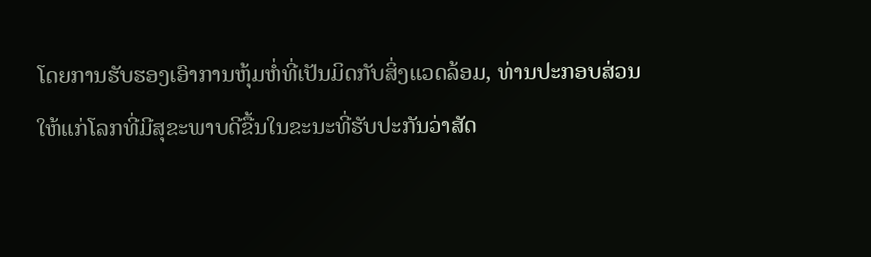ໂດຍການຮັບຮອງເອົາການຫຸ້ມຫໍ່ທີ່ເປັນມິດກັບສິ່ງແວດລ້ອມ, ທ່ານປະກອບສ່ວນໃຫ້ແກ່ໂລກທີ່ມີສຸຂະພາບດີຂື້ນໃນຂະນະທີ່ຮັບປະກັນວ່າສັດ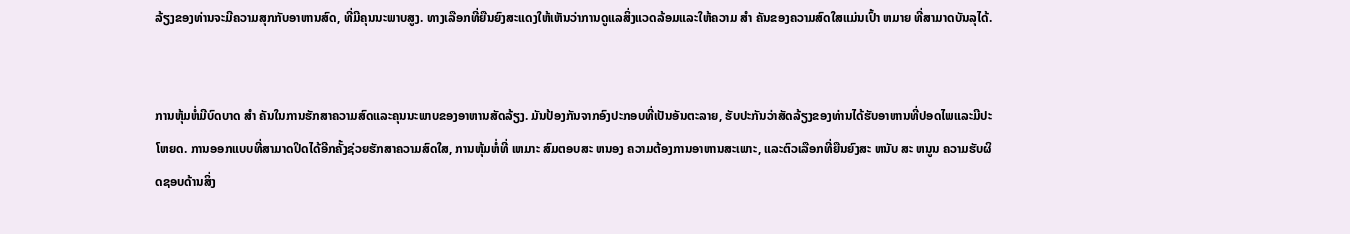ລ້ຽງຂອງທ່ານຈະມີຄວາມສຸກກັບອາຫານສົດ, ທີ່ມີຄຸນນະພາບສູງ. ທາງເລືອກທີ່ຍືນຍົງສະແດງໃຫ້ເຫັນວ່າການດູແລສິ່ງແວດລ້ອມແລະໃຫ້ຄວາມ ສໍາ ຄັນຂອງຄວາມສົດໃສແມ່ນເປົ້າ ຫມາຍ ທີ່ສາມາດບັນລຸໄດ້.


ການຫຸ້ມຫໍ່ມີບົດບາດ ສໍາ ຄັນໃນການຮັກສາຄວາມສົດແລະຄຸນນະພາບຂອງອາຫານສັດລ້ຽງ. ມັນປ້ອງກັນຈາກອົງປະກອບທີ່ເປັນອັນຕະລາຍ, ຮັບປະກັນວ່າສັດລ້ຽງຂອງທ່ານໄດ້ຮັບອາຫານທີ່ປອດໄພແລະມີປະໂຫຍດ. ການອອກແບບທີ່ສາມາດປິດໄດ້ອີກຄັ້ງຊ່ວຍຮັກສາຄວາມສົດໃສ, ການຫຸ້ມຫໍ່ທີ່ ເຫມາະ ສົມຕອບສະ ຫນອງ ຄວາມຕ້ອງການອາຫານສະເພາະ, ແລະຕົວເລືອກທີ່ຍືນຍົງສະ ຫນັບ ສະ ຫນູນ ຄວາມຮັບຜິດຊອບດ້ານສິ່ງ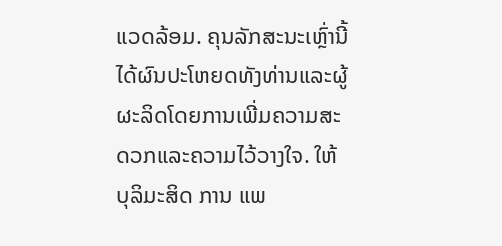ແວດລ້ອມ. ຄຸນລັກສະນະເຫຼົ່ານີ້ໄດ້ຜົນປະໂຫຍດທັງທ່ານແລະຜູ້ຜະລິດໂດຍການເພີ່ມຄວາມສະດວກແລະຄວາມໄວ້ວາງໃຈ. ໃຫ້ ບຸລິມະສິດ ການ ແພ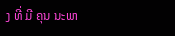ງ ທີ່ ມີ ຄຸນ ນະພາ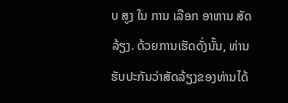ບ ສູງ ໃນ ການ ເລືອກ ອາຫານ ສັດ ລ້ຽງ. ດ້ວຍການເຮັດດັ່ງນັ້ນ, ທ່ານຮັບປະກັນວ່າສັດລ້ຽງຂອງທ່ານໄດ້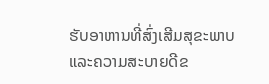ຮັບອາຫານທີ່ສົ່ງເສີມສຸຂະພາບແລະຄວາມສະບາຍດີຂ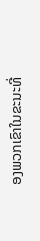ອງພວກເຂົາໃນຂະນະທີ່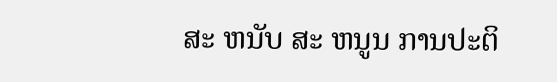ສະ ຫນັບ ສະ ຫນູນ ການປະຕິ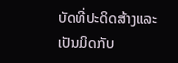ບັດທີ່ປະດິດສ້າງແລະເປັນມິດກັບ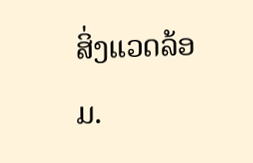ສິ່ງແວດລ້ອມ.